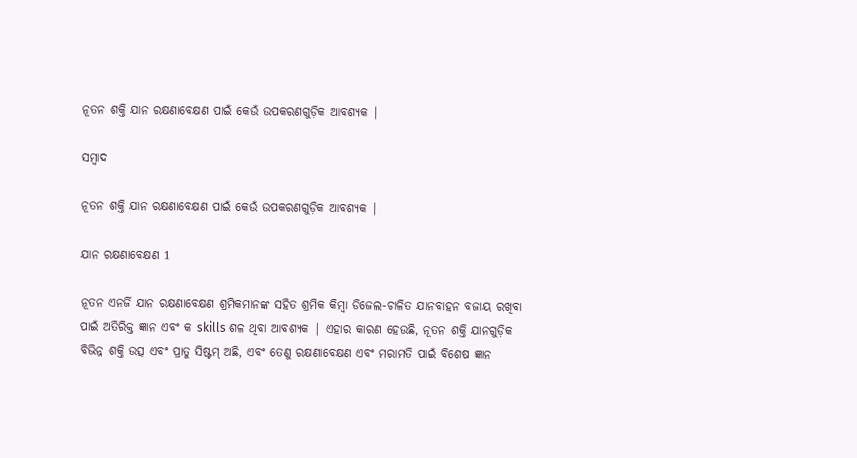ନୂତନ ଶକ୍ତି ଯାନ ରକ୍ଷଣାବେକ୍ଷଣ ପାଇଁ କେଉଁ ଉପକରଣଗୁଡ଼ିକ ଆବଶ୍ୟକ |

ସମ୍ବାଦ

ନୂତନ ଶକ୍ତି ଯାନ ରକ୍ଷଣାବେକ୍ଷଣ ପାଇଁ କେଉଁ ଉପକରଣଗୁଡ଼ିକ ଆବଶ୍ୟକ |

ଯାନ ରକ୍ଷଣାବେକ୍ଷଣ 1

ନୂତନ ଏନର୍ଜି ଯାନ ରକ୍ଷଣାବେକ୍ଷଣ ଶ୍ରମିକମାନଙ୍କ ସହିତ ଶ୍ରମିକ କିମ୍ବା ଡିଜେଲ-ଚାଳିତ ଯାନବାହନ ବଜାୟ ରଖିବା ପାଇଁ ଅତିରିକ୍ତ ଜ୍ଞାନ ଏବଂ କ skills ଶଳ ଥିବା ଆବଶ୍ୟକ | ଏହାର କାରଣ ହେଉଛି, ନୂତନ ଶକ୍ତି ଯାନଗୁଡ଼ିକ ବିଭିନ୍ନ ଶକ୍ତି ଉତ୍ସ ଏବଂ ପ୍ରାତୁ ସିଷ୍ଟମ୍ ଅଛି, ଏବଂ ତେଣୁ ରକ୍ଷଣାବେକ୍ଷଣ ଏବଂ ମରାମତି ପାଇଁ ବିଶେଷ ଜ୍ଞାନ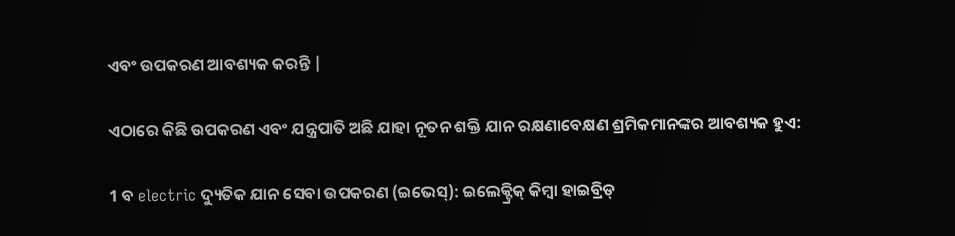ଏବଂ ଉପକରଣ ଆବଶ୍ୟକ କରନ୍ତି |

ଏଠାରେ କିଛି ଉପକରଣ ଏବଂ ଯନ୍ତ୍ରପାତି ଅଛି ଯାହା ନୂତନ ଶକ୍ତି ଯାନ ରକ୍ଷଣାବେକ୍ଷଣ ଶ୍ରମିକମାନଙ୍କର ଆବଶ୍ୟକ ହୁଏ:

1 ବ electric ଦ୍ୟୁତିକ ଯାନ ସେବା ଉପକରଣ (ଇଭେସ୍): ଇଲେକ୍ଟ୍ରିକ୍ କିମ୍ବା ହାଇବ୍ରିଡ୍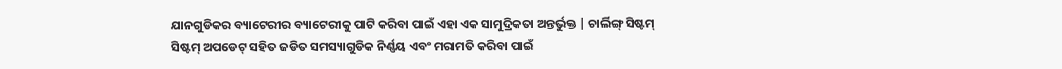ଯାନଗୁଡିକର ବ୍ୟାଟେରୀର ବ୍ୟାଟେରୀକୁ ପାଟି କରିବା ପାଇଁ ଏହା ଏକ ସାମୁଦ୍ରିକତା ଅନ୍ତର୍ଭୁକ୍ତ | ଚାର୍ଲିଙ୍ଗ୍ ସିଷ୍ଟମ୍ ସିଷ୍ଟମ୍ ଅପଡେଟ୍ ସହିତ ଜଡିତ ସମସ୍ୟାଗୁଡିକ ନିର୍ଣ୍ଣୟ ଏବଂ ମରାମତି କରିବା ପାଇଁ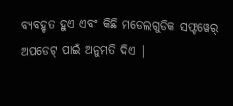ବ୍ୟବହୃତ ହୁଏ ଏବଂ କିଛି ମଡେଲଗୁଡିକ ସଫ୍ଟୱେର୍ ଅପଡେଟ୍ ପାଇଁ ଅନୁମତି ଦିଏ |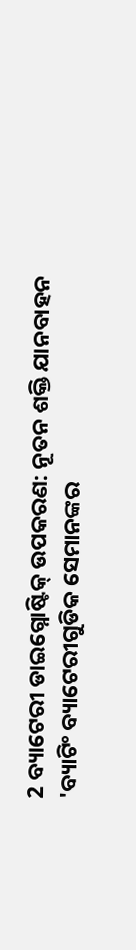2 ବ୍ୟାଟେରୀ ଡାଇଗ୍ନୋଷ୍ଟିକ୍ ଉପକରଣ: ନୂତନ ଶକ୍ତି ଯାନବାହନ 'ବ୍ୟାଟିଂ ବ୍ୟାଟେରୀଗୁଡିକ ସେମାନଙ୍କର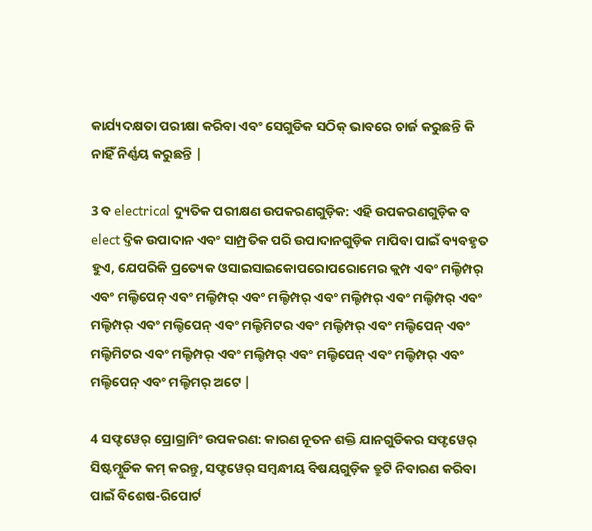କାର୍ଯ୍ୟଦକ୍ଷତା ପରୀକ୍ଷା କରିବା ଏବଂ ସେଗୁଡିକ ସଠିକ୍ ଭାବରେ ଚାର୍ଜ କରୁଛନ୍ତି କି ନାହିଁ ନିର୍ଣ୍ଣୟ କରୁଛନ୍ତି |

3 ବ electrical ଦ୍ୟୁତିକ ପରୀକ୍ଷଣ ଉପକରଣଗୁଡ଼ିକ: ଏହି ଉପକରଣଗୁଡ଼ିକ ବ elect ଦ୍ତିକ ଉପାଦାନ ଏବଂ ସାମ୍ପ୍ରତିକ ପରି ଉପାଦାନଗୁଡ଼ିକ ମାପିବା ପାଇଁ ବ୍ୟବହୃତ ହୁଏ, ଯେପରିକି ପ୍ରତ୍ୟେକ ଓସାଇସାଇକୋପରୋପରୋମେର କ୍ଲମ୍ପ ଏବଂ ମଲ୍ଟିମ୍ପର୍ ଏବଂ ମଲ୍ଟିପେନ୍ ଏବଂ ମଲ୍ଟିମ୍ପର୍ ଏବଂ ମଲ୍ଟିମ୍ପର୍ ଏବଂ ମଲ୍ଟିମ୍ପର୍ ଏବଂ ମଲ୍ଟିମ୍ପର୍ ଏବଂ ମଲ୍ଟିମ୍ପର୍ ଏବଂ ମଲ୍ଟିପେନ୍ ଏବଂ ମଲ୍ଟିମିଟର ଏବଂ ମଲ୍ଟିମ୍ପର୍ ଏବଂ ମଲ୍ଟିପେନ୍ ଏବଂ ମଲ୍ଟିମିଟର ଏବଂ ମଲ୍ଟିମ୍ପର୍ ଏବଂ ମଲ୍ଟିମ୍ପର୍ ଏବଂ ମଲ୍ଟିପେନ୍ ଏବଂ ମଲ୍ଟିମ୍ପର୍ ଏବଂ ମଲ୍ଟିପେନ୍ ଏବଂ ମଲ୍ଟିମର୍ ଅଟେ |

4 ସଫ୍ଟୱେର୍ ପ୍ରୋଗ୍ରାମିଂ ଉପକରଣ: କାରଣ ନୂତନ ଶକ୍ତି ଯାନଗୁଡିକର ସଫ୍ଟୱେର୍ ସିଷ୍ଟମ୍ଗୁଡିକ କମ୍ କରନ୍ତୁ, ସଫ୍ଟୱେର୍ ସମ୍ବନ୍ଧୀୟ ବିଷୟଗୁଡ଼ିକ ତ୍ରୁଟି ନିବାରଣ କରିବା ପାଇଁ ବିଶେଷ-ରିପୋର୍ଟ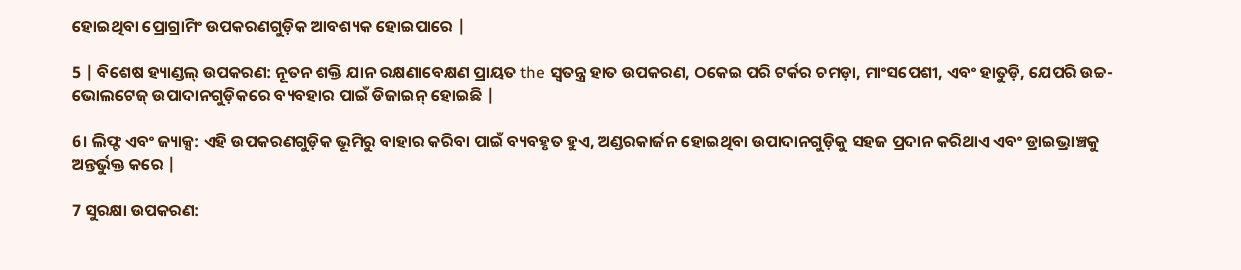ହୋଇଥିବା ପ୍ରୋଗ୍ରାମିଂ ଉପକରଣଗୁଡ଼ିକ ଆବଶ୍ୟକ ହୋଇପାରେ |

5 | ବିଶେଷ ହ୍ୟାଣ୍ଡଲ୍ ଉପକରଣ: ନୂତନ ଶକ୍ତି ଯାନ ରକ୍ଷଣାବେକ୍ଷଣ ପ୍ରାୟତ the ସ୍ୱତନ୍ତ୍ର ହାତ ଉପକରଣ, ଠକେଇ ପରି ଟର୍କର ଚମଡ଼ା, ମାଂସପେଶୀ, ଏବଂ ହାତୁଡ଼ି, ଯେପରି ଉଚ୍ଚ-ଭୋଲଟେଜ୍ ଉପାଦାନଗୁଡ଼ିକରେ ବ୍ୟବହାର ପାଇଁ ଡିଜାଇନ୍ ହୋଇଛି |

6। ଲିଫ୍ଟ ଏବଂ ଜ୍ୟାକ୍ସ: ଏହି ଉପକରଣଗୁଡ଼ିକ ଭୂମିରୁ ବାହାର କରିବା ପାଇଁ ବ୍ୟବହୃତ ହୁଏ, ଅଣ୍ଡରକାର୍ଜନ ହୋଇଥିବା ଉପାଦାନଗୁଡ଼ିକୁ ସହଜ ପ୍ରଦାନ କରିଥାଏ ଏବଂ ଡ୍ରାଇଭ୍ରାଞ୍ଚକୁ ଅନ୍ତର୍ଭୁକ୍ତ କରେ |

7 ସୁରକ୍ଷା ଉପକରଣ: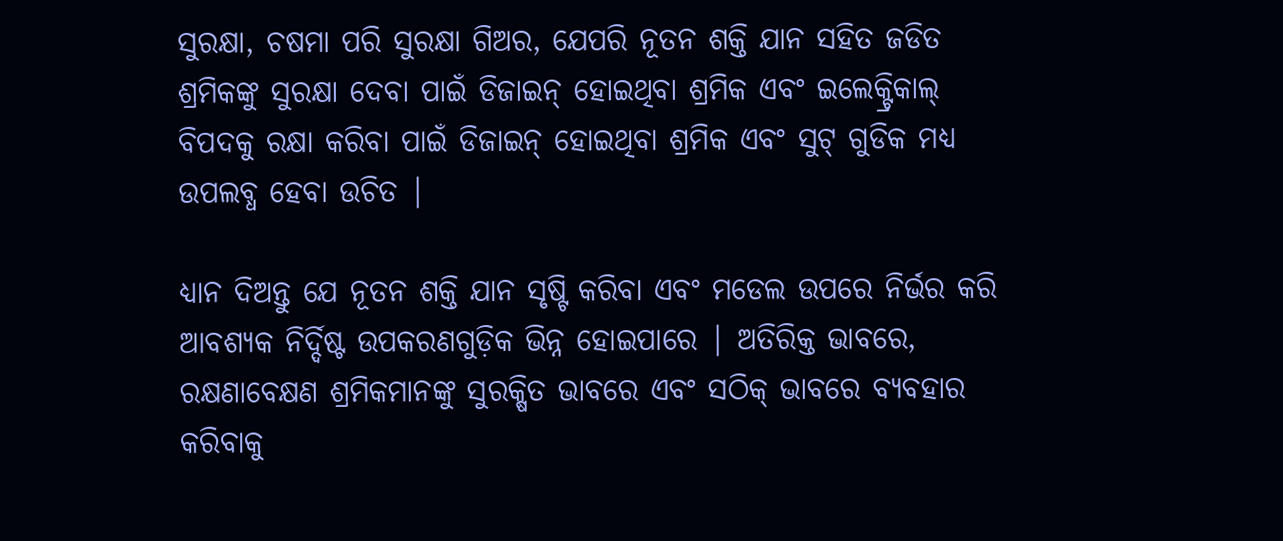ସୁରକ୍ଷା, ଚଷମା ପରି ସୁରକ୍ଷା ଗିଅର, ଯେପରି ନୂତନ ଶକ୍ତି ଯାନ ସହିତ ଜଡିତ ଶ୍ରମିକଙ୍କୁ ସୁରକ୍ଷା ଦେବା ପାଇଁ ଡିଜାଇନ୍ ହୋଇଥିବା ଶ୍ରମିକ ଏବଂ ଇଲେକ୍ଟ୍ରିକାଲ୍ ବିପଦକୁ ରକ୍ଷା କରିବା ପାଇଁ ଡିଜାଇନ୍ ହୋଇଥିବା ଶ୍ରମିକ ଏବଂ ସୁଟ୍ ଗୁଡିକ ମଧ୍ୟ ଉପଲବ୍ଧ ହେବା ଉଚିତ |

ଧ୍ୟାନ ଦିଅନ୍ତୁ ଯେ ନୂତନ ଶକ୍ତି ଯାନ ସୃଷ୍ଟି କରିବା ଏବଂ ମଡେଲ ଉପରେ ନିର୍ଭର କରି ଆବଶ୍ୟକ ନିର୍ଦ୍ଦିଷ୍ଟ ଉପକରଣଗୁଡ଼ିକ ଭିନ୍ନ ହୋଇପାରେ | ଅତିରିକ୍ତ ଭାବରେ, ରକ୍ଷଣାବେକ୍ଷଣ ଶ୍ରମିକମାନଙ୍କୁ ସୁରକ୍ଷିତ ଭାବରେ ଏବଂ ସଠିକ୍ ଭାବରେ ବ୍ୟବହାର କରିବାକୁ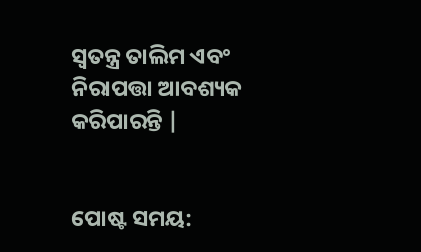ସ୍ୱତନ୍ତ୍ର ତାଲିମ ଏବଂ ନିରାପତ୍ତା ଆବଶ୍ୟକ କରିପାରନ୍ତି |


ପୋଷ୍ଟ ସମୟ: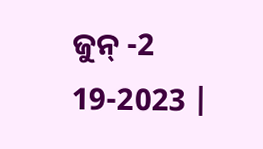ଜୁନ୍ -2 19-2023 |